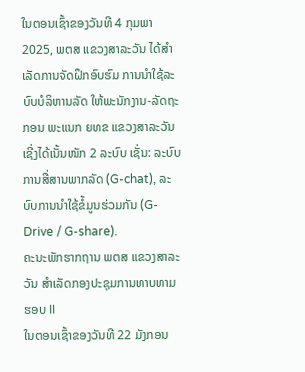ໃນຕອນເຊົ້າຂອງວັນທີ 4 ກຸມພາ 2025, ພຕສ ແຂວງສາລະວັນ ໄດ້ສໍາເລັດການຈັດຝຶກອົບຮົມ ການນໍາໃຊ້ລະບົບບໍລິຫານລັດ ໃຫ້ພະນັກງານ-ລັດຖະກອນ ພະແນກ ຍທຂ ແຂວງສາລະວັນ ເຊີ່ງໄດ້ເນັ້ນໜັກ 2 ລະບົບ ເຊັ່ນ: ລະບົບການສື່ສານພາກລັດ (G-chat), ລະບົບການນໍາໃຊ້ຂໍ້ມູນຮ່ວມກັນ (G-Drive / G-share).
ຄະນະພັກຮາກຖານ ພຕສ ແຂວງສາລະວັນ ສໍາເລັດກອງປະຊຸມການທາບທາມ ຮອບ II
ໃນຕອນເຊົ້າຂອງວັນທີ 22 ມັງກອນ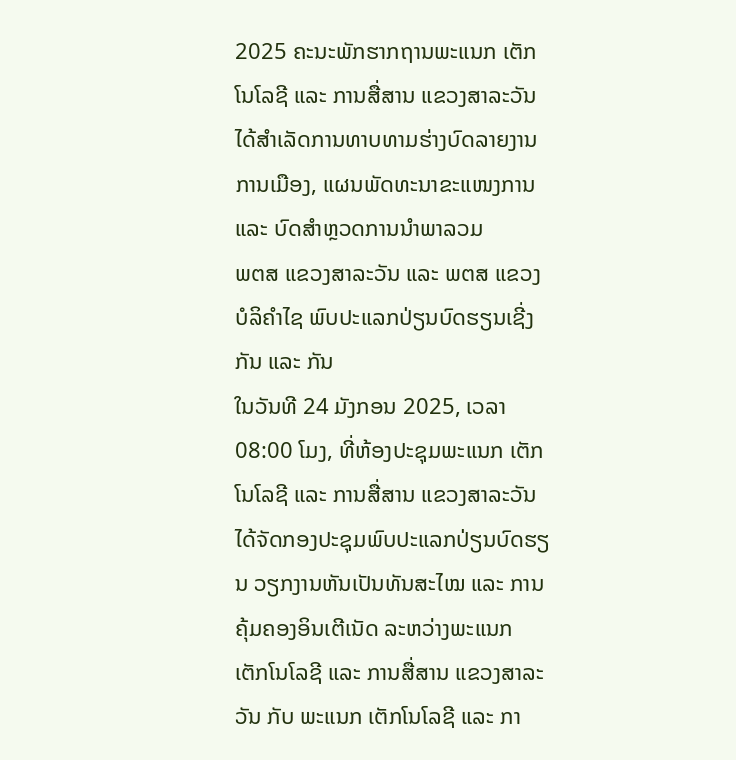2025 ຄະນະພັກຮາກຖານພະແນກ ເຕັກໂນໂລຊີ ແລະ ການສື່ສານ ແຂວງສາລະວັນ ໄດ້ສຳເລັດການທາບທາມຮ່າງບົດລາຍງານການເມືອງ, ແຜນພັດທະນາຂະແໜງການ ແລະ ບົດສຳຫຼວດການນຳພາລວມ
ພຕສ ແຂວງສາລະວັນ ແລະ ພຕສ ແຂວງບໍລິຄໍາໄຊ ພົບປະແລກປ່ຽນບົດຮຽນເຊີ່ງກັນ ແລະ ກັນ
ໃນວັນທີ 24 ມັງກອນ 2025, ເວລາ 08:00 ໂມງ, ທີ່ຫ້ອງປະຊຸມພະແນກ ເຕັກໂນໂລຊີ ແລະ ການສື່ສານ ແຂວງສາລະວັນ ໄດ້ຈັດກອງປະຊຸມພົບປະແລກປ່ຽນບົດຮຽນ ວຽກງານຫັນເປັນທັນສະໄໝ ແລະ ການຄຸ້ມຄອງອິນເຕີເນັດ ລະຫວ່າງພະແນກ ເຕັກໂນໂລຊີ ແລະ ການສື່ສານ ແຂວງສາລະວັນ ກັບ ພະແນກ ເຕັກໂນໂລຊີ ແລະ ກາ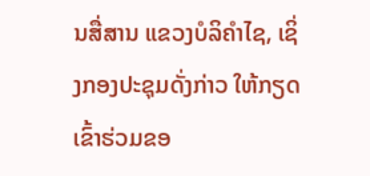ນສື່ສານ ແຂວງບໍລິຄໍາໄຊ, ເຊິ່ງກອງປະຊຸມດັ່ງກ່າວ ໃຫ້ກຽດເຂົ້າຮ່ວມຂອ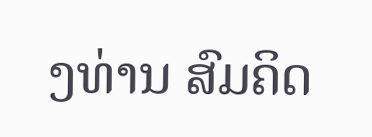ງທ່ານ ສົມຄິດ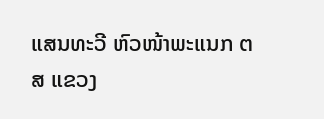ແສນທະວີ ຫົວໜ້າພະແນກ ຕສ ແຂວງ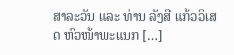ສາລະວັນ ແລະ ທ່ານ ລັງສີ ແກ້ວວິເສດ ຫົວໜ້າພະແນກ […]